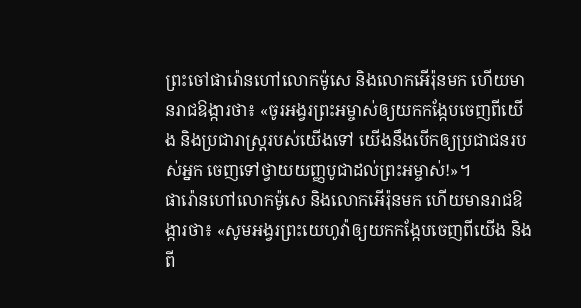ព្រះចៅផារ៉ោនហៅលោកម៉ូសេ និងលោកអើរ៉ុនមក ហើយមានរាជឱង្ការថា៖ «ចូរអង្វរព្រះអម្ចាស់ឲ្យយកកង្កែបចេញពីយើង និងប្រជារាស្ដ្ររបស់យើងទៅ យើងនឹងបើកឲ្យប្រជាជនរបស់អ្នក ចេញទៅថ្វាយយញ្ញបូជាដល់ព្រះអម្ចាស់!»។
ផារ៉ោនហៅលោកម៉ូសេ និងលោកអើរ៉ុនមក ហើយមានរាជឱង្ការថា៖ «សូមអង្វរព្រះយេហូវ៉ាឲ្យយកកង្កែបចេញពីយើង និងពី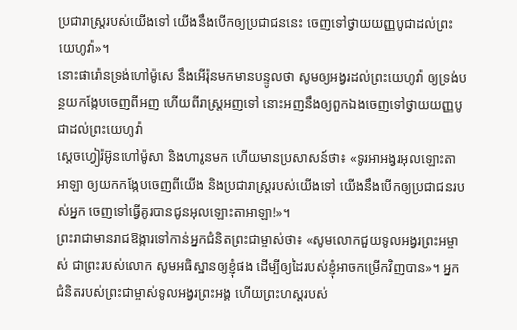ប្រជារាស្ត្ររបស់យើងទៅ យើងនឹងបើកឲ្យប្រជាជននេះ ចេញទៅថ្វាយយញ្ញបូជាដល់ព្រះយេហូវ៉ា»។
នោះផារ៉ោនទ្រង់ហៅម៉ូសេ នឹងអើរ៉ុនមកមានបន្ទូលថា សូមឲ្យអង្វរដល់ព្រះយេហូវ៉ា ឲ្យទ្រង់បន្ថយកង្កែបចេញពីអញ ហើយពីរាស្ត្រអញទៅ នោះអញនឹងឲ្យពួកឯងចេញទៅថ្វាយយញ្ញបូជាដល់ព្រះយេហូវ៉ា
ស្តេចហ្វៀរ៉អ៊ូនហៅម៉ូសា និងហារូនមក ហើយមានប្រសាសន៍ថា៖ «ទូរអាអង្វរអុលឡោះតាអាឡា ឲ្យយកកង្កែបចេញពីយើង និងប្រជារាស្ត្ររបស់យើងទៅ យើងនឹងបើកឲ្យប្រជាជនរបស់អ្នក ចេញទៅធ្វើគូរបានជូនអុលឡោះតាអាឡា!»។
ព្រះរាជាមានរាជឱង្ការទៅកាន់អ្នកជំនិតព្រះជាម្ចាស់ថា៖ «សូមលោកជួយទូលអង្វរព្រះអម្ចាស់ ជាព្រះរបស់លោក សូមអធិស្ឋានឲ្យខ្ញុំផង ដើម្បីឲ្យដៃរបស់ខ្ញុំអាចកម្រើកវិញបាន»។ អ្នកជំនិតរបស់ព្រះជាម្ចាស់ទូលអង្វរព្រះអង្គ ហើយព្រះហស្ដរបស់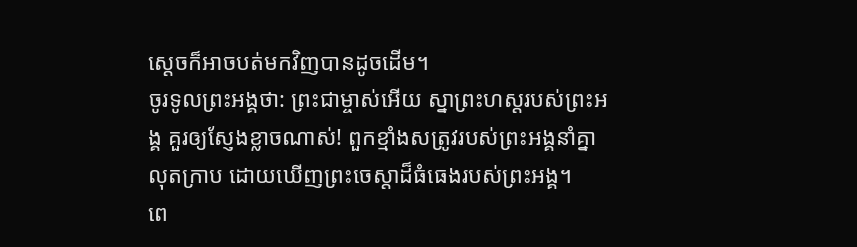ស្ដេចក៏អាចបត់មកវិញបានដូចដើម។
ចូរទូលព្រះអង្គថា: ព្រះជាម្ចាស់អើយ ស្នាព្រះហស្ដរបស់ព្រះអង្គ គួរឲ្យស្ញែងខ្លាចណាស់! ពួកខ្មាំងសត្រូវរបស់ព្រះអង្គនាំគ្នាលុតក្រាប ដោយឃើញព្រះចេស្ដាដ៏ធំធេងរបស់ព្រះអង្គ។
ពេ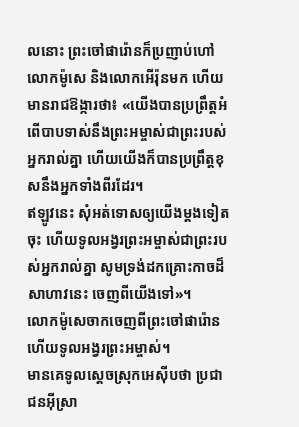លនោះ ព្រះចៅផារ៉ោនក៏ប្រញាប់ហៅលោកម៉ូសេ និងលោកអើរ៉ុនមក ហើយមានរាជឱង្ការថា៖ «យើងបានប្រព្រឹត្តអំពើបាបទាស់នឹងព្រះអម្ចាស់ជាព្រះរបស់អ្នករាល់គ្នា ហើយយើងក៏បានប្រព្រឹត្តខុសនឹងអ្នកទាំងពីរដែរ។
ឥឡូវនេះ សុំអត់ទោសឲ្យយើងម្ដងទៀតចុះ ហើយទូលអង្វរព្រះអម្ចាស់ជាព្រះរបស់អ្នករាល់គ្នា សូមទ្រង់ដកគ្រោះកាចដ៏សាហាវនេះ ចេញពីយើងទៅ»។
លោកម៉ូសេចាកចេញពីព្រះចៅផារ៉ោន ហើយទូលអង្វរព្រះអម្ចាស់។
មានគេទូលស្ដេចស្រុកអេស៊ីបថា ប្រជាជនអ៊ីស្រា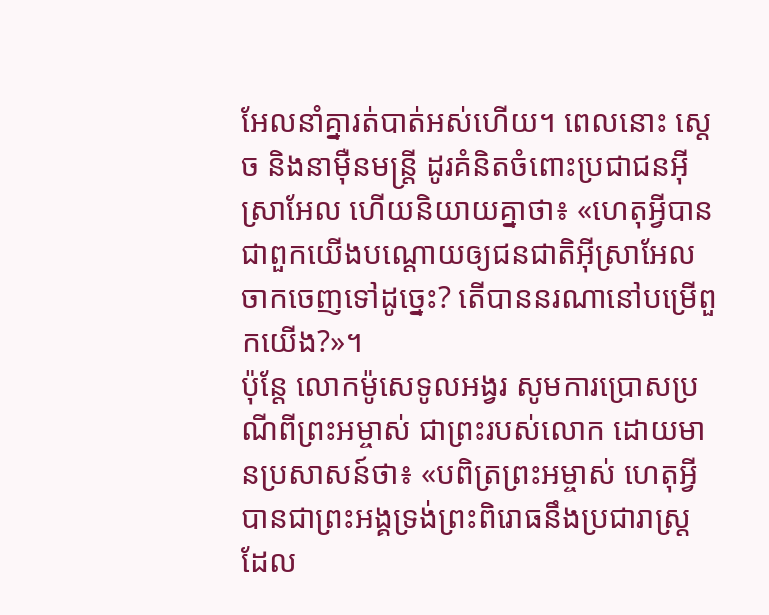អែលនាំគ្នារត់បាត់អស់ហើយ។ ពេលនោះ ស្ដេច និងនាម៉ឺនមន្ត្រី ដូរគំនិតចំពោះប្រជាជនអ៊ីស្រាអែល ហើយនិយាយគ្នាថា៖ «ហេតុអ្វីបានជាពួកយើងបណ្ដោយឲ្យជនជាតិអ៊ីស្រាអែលចាកចេញទៅដូច្នេះ? តើបាននរណានៅបម្រើពួកយើង?»។
ប៉ុន្តែ លោកម៉ូសេទូលអង្វរ សូមការប្រោសប្រណីពីព្រះអម្ចាស់ ជាព្រះរបស់លោក ដោយមានប្រសាសន៍ថា៖ «បពិត្រព្រះអម្ចាស់ ហេតុអ្វីបានជាព្រះអង្គទ្រង់ព្រះពិរោធនឹងប្រជារាស្ត្រ ដែល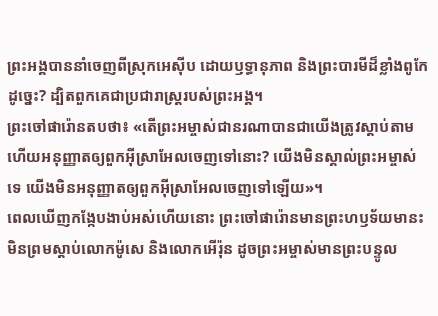ព្រះអង្គបាននាំចេញពីស្រុកអេស៊ីប ដោយឫទ្ធានុភាព និងព្រះបារមីដ៏ខ្លាំងពូកែដូច្នេះ? ដ្បិតពួកគេជាប្រជារាស្ត្ររបស់ព្រះអង្គ។
ព្រះចៅផារ៉ោនតបថា៖ «តើព្រះអម្ចាស់ជានរណាបានជាយើងត្រូវស្ដាប់តាម ហើយអនុញ្ញាតឲ្យពួកអ៊ីស្រាអែលចេញទៅនោះ? យើងមិនស្គាល់ព្រះអម្ចាស់ទេ យើងមិនអនុញ្ញាតឲ្យពួកអ៊ីស្រាអែលចេញទៅឡើយ»។
ពេលឃើញកង្កែបងាប់អស់ហើយនោះ ព្រះចៅផារ៉ោនមានព្រះហឫទ័យមានះ មិនព្រមស្ដាប់លោកម៉ូសេ និងលោកអើរ៉ុន ដូចព្រះអម្ចាស់មានព្រះបន្ទូល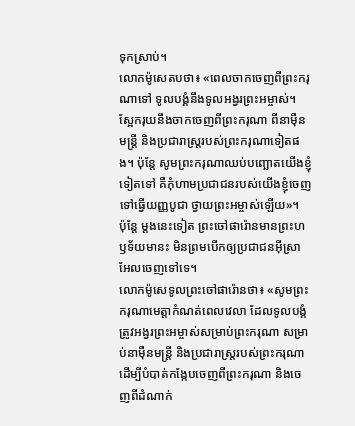ទុកស្រាប់។
លោកម៉ូសេតបថា៖ «ពេលចាកចេញពីព្រះករុណាទៅ ទូលបង្គំនឹងទូលអង្វរព្រះអម្ចាស់។ ស្អែករុយនឹងចាកចេញពីព្រះករុណា ពីនាម៉ឺនមន្ត្រី និងប្រជារាស្ដ្ររបស់ព្រះករុណាទៀតផង។ ប៉ុន្តែ សូមព្រះករុណាឈប់បញ្ឆោតយើងខ្ញុំទៀតទៅ គឺកុំហាមប្រជាជនរបស់យើងខ្ញុំចេញទៅធ្វើយញ្ញបូជា ថ្វាយព្រះអម្ចាស់ឡើយ»។
ប៉ុន្តែ ម្ដងនេះទៀត ព្រះចៅផារ៉ោនមានព្រះហឫទ័យមានះ មិនព្រមបើកឲ្យប្រជាជនអ៊ីស្រាអែលចេញទៅទេ។
លោកម៉ូសេទូលព្រះចៅផារ៉ោនថា៖ «សូមព្រះករុណាមេត្តាកំណត់ពេលវេលា ដែលទូលបង្គំត្រូវអង្វរព្រះអម្ចាស់សម្រាប់ព្រះករុណា សម្រាប់នាម៉ឺនមន្ត្រី និងប្រជារាស្ដ្ររបស់ព្រះករុណា ដើម្បីបំបាត់កង្កែបចេញពីព្រះករុណា និងចេញពីដំណាក់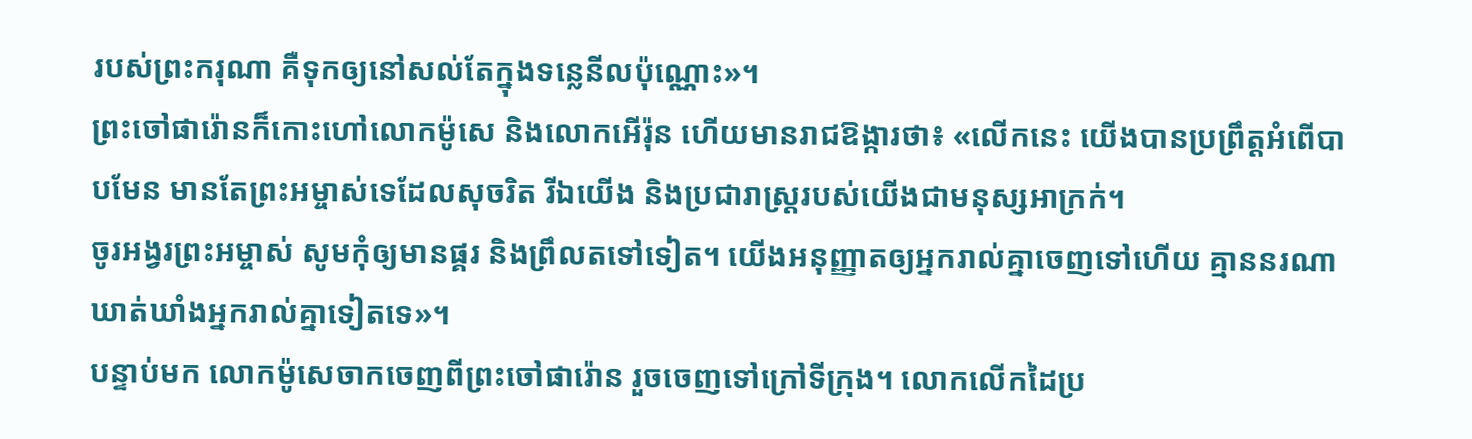របស់ព្រះករុណា គឺទុកឲ្យនៅសល់តែក្នុងទន្លេនីលប៉ុណ្ណោះ»។
ព្រះចៅផារ៉ោនក៏កោះហៅលោកម៉ូសេ និងលោកអើរ៉ុន ហើយមានរាជឱង្ការថា៖ «លើកនេះ យើងបានប្រព្រឹត្តអំពើបាបមែន មានតែព្រះអម្ចាស់ទេដែលសុចរិត រីឯយើង និងប្រជារាស្ដ្ររបស់យើងជាមនុស្សអាក្រក់។
ចូរអង្វរព្រះអម្ចាស់ សូមកុំឲ្យមានផ្គរ និងព្រឹលតទៅទៀត។ យើងអនុញ្ញាតឲ្យអ្នករាល់គ្នាចេញទៅហើយ គ្មាននរណាឃាត់ឃាំងអ្នករាល់គ្នាទៀតទេ»។
បន្ទាប់មក លោកម៉ូសេចាកចេញពីព្រះចៅផារ៉ោន រួចចេញទៅក្រៅទីក្រុង។ លោកលើកដៃប្រ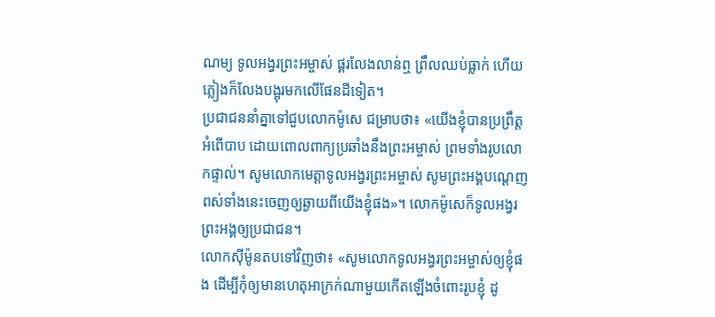ណម្យ ទូលអង្វរព្រះអម្ចាស់ ផ្គរលែងលាន់ឮ ព្រឹលឈប់ធ្លាក់ ហើយភ្លៀងក៏លែងបង្អុរមកលើផែនដីទៀត។
ប្រជាជននាំគ្នាទៅជួបលោកម៉ូសេ ជម្រាបថា៖ «យើងខ្ញុំបានប្រព្រឹត្តអំពើបាប ដោយពោលពាក្យប្រឆាំងនឹងព្រះអម្ចាស់ ព្រមទាំងរូបលោកផ្ទាល់។ សូមលោកមេត្តាទូលអង្វរព្រះអម្ចាស់ សូមព្រះអង្គបណ្ដេញពស់ទាំងនេះចេញឲ្យឆ្ងាយពីយើងខ្ញុំផង»។ លោកម៉ូសេក៏ទូលអង្វរព្រះអង្គឲ្យប្រជាជន។
លោកស៊ីម៉ូនតបទៅវិញថា៖ «សូមលោកទូលអង្វរព្រះអម្ចាស់ឲ្យខ្ញុំផង ដើម្បីកុំឲ្យមានហេតុអាក្រក់ណាមួយកើតឡើងចំពោះរូបខ្ញុំ ដូ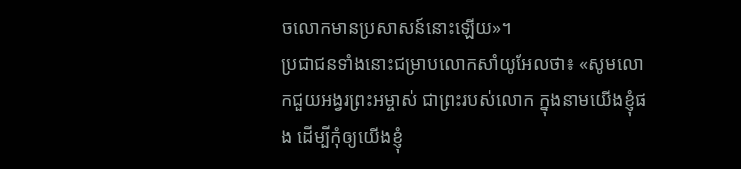ចលោកមានប្រសាសន៍នោះឡើយ»។
ប្រជាជនទាំងនោះជម្រាបលោកសាំយូអែលថា៖ «សូមលោកជួយអង្វរព្រះអម្ចាស់ ជាព្រះរបស់លោក ក្នុងនាមយើងខ្ញុំផង ដើម្បីកុំឲ្យយើងខ្ញុំ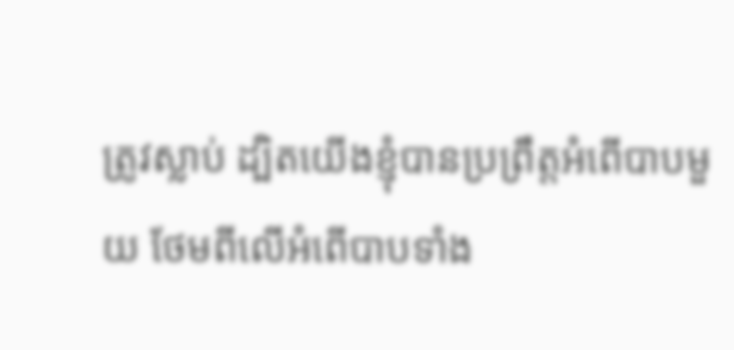ត្រូវស្លាប់ ដ្បិតយើងខ្ញុំបានប្រព្រឹត្តអំពើបាបមួយ ថែមពីលើអំពើបាបទាំង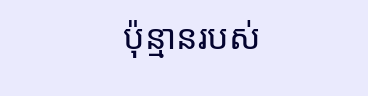ប៉ុន្មានរបស់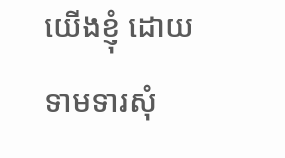យើងខ្ញុំ ដោយទាមទារសុំ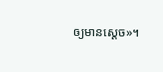ឲ្យមានស្ដេច»។